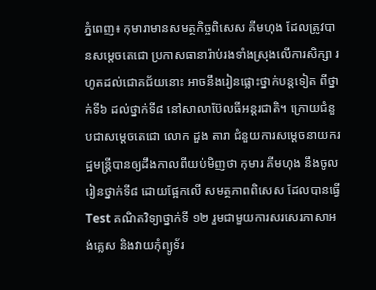ភ្នំពេញ៖ កុមារាមានសមត្ថកិច្ចពិសេស គីមហុង ដែលត្រូវបានសម្តេចតេជោ ប្រកាសធានារ៉ាប់រងទាំងស្រុងលើការសិក្សា រហូតដល់ជោគជ័យនោះ អាចនឹងរៀនផ្លោះថ្នាក់បន្តទៀត ពីថ្នាក់ទី៦ ដល់ថ្នាក់ទី៨ នៅសាលាប៊ែលធីអន្តរជាតិ។ ក្រោយជំនួបជាសម្តេចតេជោ លោក ដួង តារា ជំនួយការសម្ដេចនាយករដ្ឋមន្ត្រីបានឲ្យដឹងកាលពីយប់មិញថា កុមារ គីមហុង នឹងចូលរៀនថ្នាក់ទី៨ ដោយផ្អែកលើ សមត្ថភាពពិសេស ដែលបានធ្វើ Test គណិតវិទ្យាថ្នាក់ទី ១២ រួមជាមួយការសរសេរភាសាអង់គ្លេស និងវាយកុំព្យូទ័រ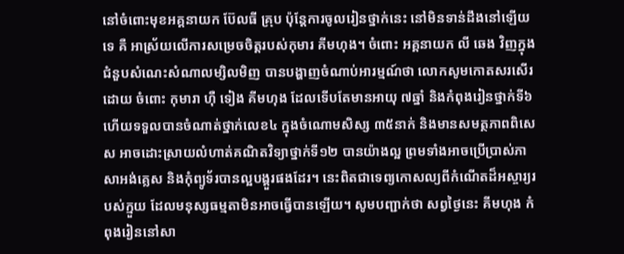នៅចំពោះមុខអគ្គនាយក ប៊ែលធី គ្រុប ប៉ុន្តែការចូលរៀនថ្នាក់នេះ នៅមិនទាន់ដឹងនៅឡើយទេ គឺ អាស្រ័យលើការសម្រេចចិត្តរបស់កុមារ គីមហុង។ ចំពោះ អគ្គនាយក លី ឆេង វិញក្នុងជំនួបសំណេះសំណាលម្សិលមិញ បានបង្ហាញចំណាប់អារម្មណ៍ថា លោកសូមកោតសរសើរដោយ ចំពោះ កុមារា ហ៊ឺ ទៀង គីមហុង ដែលទើបតែមានអាយុ ៧ឆ្នាំ និងកំពុងរៀនថ្នាក់ទី៦ ហើយទទួលបានចំណាត់ថ្នាក់លេខ៤ ក្នុងចំណោមសិស្ស ៣៥នាក់ និងមានសមត្ថភាពពិសេស អាចដោះស្រាយលំហាត់គណិតវិទ្យាថ្នាក់ទី១២ បានយ៉ាងល្អ ព្រមទាំងអាចប្រើប្រាស់ភាសាអង់គ្លេស និងកុំព្យូទ័របានល្អបង្គួរផងដែរ។ នេះពិតជាទេព្យកោសល្យពីកំណើតដ៏អស្ចារ្យរបស់ក្មួយ ដែលមនុស្សធម្មតាមិនអាចធ្វើបានឡើយ។ សូមបញ្ជាក់ថា សព្វថ្ងៃនេះ គីមហុង កំពុងរៀននៅសា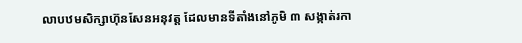លាបឋមសិក្សាហ៊ុនសែនអនុវត្ត ដែលមានទីតាំងនៅភូមិ ៣ សង្កាត់រកា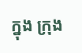ក្នុង ក្រុង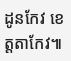ដូនកែវ ខេត្តតាកែវ៕